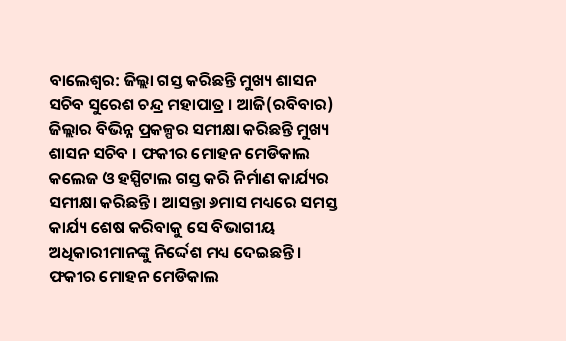ବାଲେଶ୍ବର: ଜିଲ୍ଲା ଗସ୍ତ କରିଛନ୍ତି ମୁଖ୍ୟ ଶାସନ ସଚିବ ସୁରେଶ ଚନ୍ଦ୍ର ମହାପାତ୍ର । ଆଜି(ରବିବାର) ଜିଲ୍ଲାର ବିଭିନ୍ନ ପ୍ରକଳ୍ପର ସମୀକ୍ଷା କରିଛନ୍ତି ମୁଖ୍ୟ ଶାସନ ସଚିବ । ଫକୀର ମୋହନ ମେଡିକାଲ କଲେଜ ଓ ହସ୍ପିଟାଲ ଗସ୍ତ କରି ନିର୍ମାଣ କାର୍ଯ୍ୟର ସମୀକ୍ଷା କରିଛନ୍ତି । ଆସନ୍ତା ୬ମାସ ମଧ୍ୟରେ ସମସ୍ତ କାର୍ଯ୍ୟ ଶେଷ କରିବାକୁ ସେ ବିଭାଗୀୟ ଅଧିକାରୀମାନଙ୍କୁ ନିର୍ଦ୍ଦେଶ ମଧ୍ୟ ଦେଇଛନ୍ତି ।
ଫକୀର ମୋହନ ମେଡିକାଲ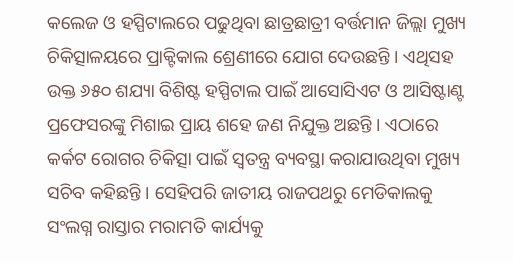କଲେଜ ଓ ହସ୍ପିଟାଲରେ ପଢୁଥିବା ଛାତ୍ରଛାତ୍ରୀ ବର୍ତ୍ତମାନ ଜିଲ୍ଲା ମୁଖ୍ୟ ଚିକିତ୍ସାଳୟରେ ପ୍ରାକ୍ଟିକାଲ ଶ୍ରେଣୀରେ ଯୋଗ ଦେଉଛନ୍ତି । ଏଥିସହ ଉକ୍ତ ୬୫୦ ଶଯ୍ୟା ବିଶିଷ୍ଟ ହସ୍ପିଟାଲ ପାଇଁ ଆସୋସିଏଟ ଓ ଆସିଷ୍ଟାଣ୍ଟ ପ୍ରଫେସରଙ୍କୁ ମିଶାଇ ପ୍ରାୟ ଶହେ ଜଣ ନିଯୁକ୍ତ ଅଛନ୍ତି । ଏଠାରେ କର୍କଟ ରୋଗର ଚିକିତ୍ସା ପାଇଁ ସ୍ବତନ୍ତ୍ର ବ୍ୟବସ୍ଥା କରାଯାଉଥିବା ମୁଖ୍ୟ ସଚିବ କହିଛନ୍ତି । ସେହିପରି ଜାତୀୟ ରାଜପଥରୁ ମେଡିକାଲକୁ ସଂଲଗ୍ନ ରାସ୍ତାର ମରାମତି କାର୍ଯ୍ୟକୁ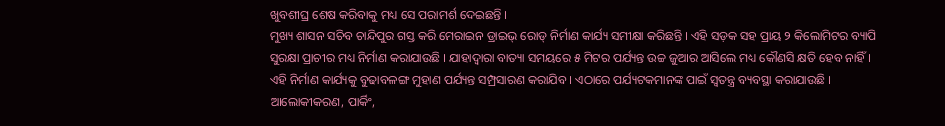ଖୁବଶୀଘ୍ର ଶେଷ କରିବାକୁ ମଧ୍ୟ ସେ ପରାମର୍ଶ ଦେଇଛନ୍ତି ।
ମୁଖ୍ୟ ଶାସନ ସଚିବ ଚାନ୍ଦିପୁର ଗସ୍ତ କରି ମେରାଇନ ଡ୍ରାଇଭ୍ ରୋଡ୍ ନିର୍ମାଣ କାର୍ଯ୍ୟ ସମୀକ୍ଷା କରିଛନ୍ତି । ଏହି ସଡ଼କ ସହ ପ୍ରାୟ ୨ କିଲୋମିଟର ବ୍ୟାପି ସୁରକ୍ଷା ପ୍ରାଚୀର ମଧ୍ୟ ନିର୍ମାଣ କରାଯାଉଛି । ଯାହାଦ୍ବାରା ବାତ୍ୟା ସମୟରେ ୫ ମିଟର ପର୍ଯ୍ୟନ୍ତ ଉଚ୍ଚ ଜୁଆର ଆସିଲେ ମଧ୍ୟ କୌଣସି କ୍ଷତି ହେବ ନାହିଁ । ଏହି ନିର୍ମାଣ କାର୍ଯ୍ୟକୁ ବୁଢାବଳଙ୍ଗ ମୁହାଣ ପର୍ଯ୍ୟନ୍ତ ସମ୍ପ୍ରସାରଣ କରାଯିବ । ଏଠାରେ ପର୍ଯ୍ୟଟକମାନଙ୍କ ପାଇଁ ସ୍ବତନ୍ତ୍ର ବ୍ୟବସ୍ଥା କରାଯାଉଛି । ଆଲୋକୀକରଣ, ପାର୍କିଂ,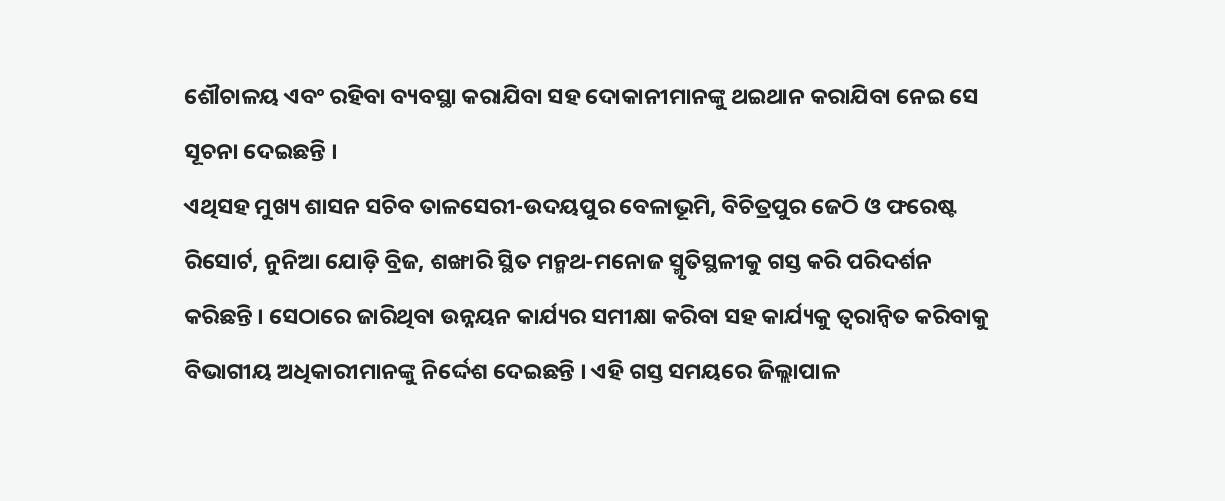ଶୌଚାଳୟ ଏବଂ ରହିବା ବ୍ୟବସ୍ଥା କରାଯିବା ସହ ଦୋକାନୀମାନଙ୍କୁ ଥଇଥାନ କରାଯିବା ନେଇ ସେ ସୂଚନା ଦେଇଛନ୍ତି ।
ଏଥିସହ ମୁଖ୍ୟ ଶାସନ ସଚିବ ତାଳସେରୀ-ଉଦୟପୁର ବେଳାଭୂମି, ବିଚିତ୍ରପୁର ଜେଠି ଓ ଫରେଷ୍ଟ ରିସୋର୍ଟ, ନୁନିଆ ଯୋଡ଼ି ବ୍ରିଜ, ଶଙ୍ଖାରି ସ୍ଥିତ ମନ୍ମଥ-ମନୋଜ ସ୍ମୃତିସ୍ଥଳୀକୁ ଗସ୍ତ କରି ପରିଦର୍ଶନ କରିଛନ୍ତି । ସେଠାରେ ଜାରିଥିବା ଉନ୍ନୟନ କାର୍ଯ୍ୟର ସମୀକ୍ଷା କରିବା ସହ କାର୍ଯ୍ୟକୁ ତ୍ବରାନ୍ବିତ କରିବାକୁ ବିଭାଗୀୟ ଅଧିକାରୀମାନଙ୍କୁ ନିର୍ଦ୍ଦେଶ ଦେଇଛନ୍ତି । ଏହି ଗସ୍ତ ସମୟରେ ଜିଲ୍ଲାପାଳ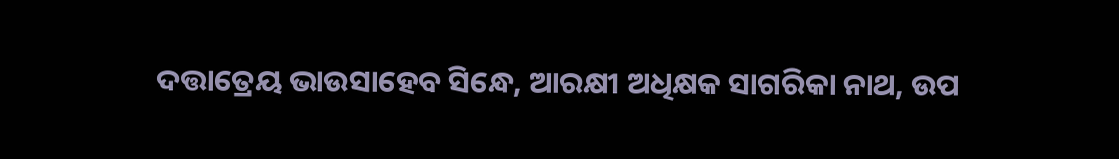ଦତ୍ତାତ୍ରେୟ ଭାଉସାହେବ ସିନ୍ଧେ, ଆରକ୍ଷୀ ଅଧିକ୍ଷକ ସାଗରିକା ନାଥ, ଉପ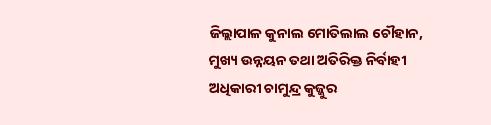ଜିଲ୍ଲାପାଳ କୁନାଲ ମୋତିଲାଲ ଚୌହାନ, ମୁଖ୍ୟ ଉନ୍ନୟନ ତଥା ଅତିରିକ୍ତ ନିର୍ବାହୀ ଅଧିକାରୀ ଚାମୁନ୍ଦ୍ର କୁଜ୍ଜୁର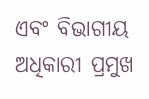ଏବଂ ବିଭାଗୀୟ ଅଧିକାରୀ ପ୍ରମୁଖ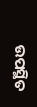ଉପସ୍ଥିତ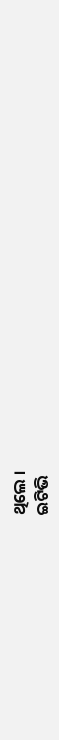ଥିଲେ ।
ଇଟିଭି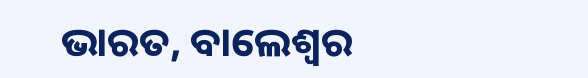ଭାରତ, ବାଲେଶ୍ବର